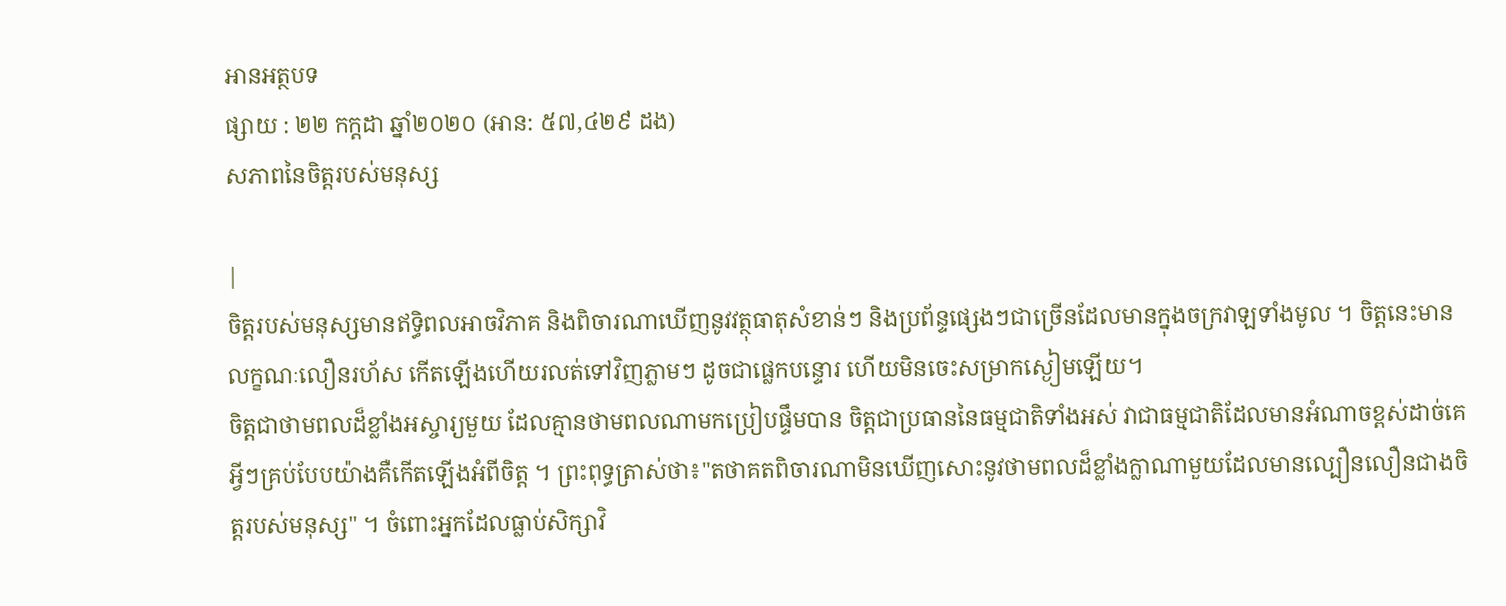អានអត្ថបទ
ផ្សាយ : ២២ កក្តដា ឆ្នាំ២០២០ (អាន: ៥៧,៤២៩ ដង)
សភាពនៃចិត្តរបស់មនុស្ស

|
ចិត្តរបស់មនុស្សមានឥទ្ធិពលអាចវិភាគ និងពិចារណាឃើញនូវវត្ថុធាតុសំខាន់ៗ និងប្រព័ន្ទផ្សេងៗជាច្រើនដែលមានក្នុងចក្រវាឡទាំងមូល ។ ចិត្តនេះមានលក្ខណៈលឿនរហ័ស កើតឡើងហើយរលត់ទៅវិញភ្លាមៗ ដូចជាផ្លេកបន្ទោរ ហើយមិនចេះសម្រាកស្ងៀមឡើយ។
ចិត្តជាថាមពលដ៏ខ្លាំងអស្ចារ្យមួយ ដែលគ្មានថាមពលណាមកប្រៀបផ្ទឹមបាន ចិត្តជាប្រធាននៃធម្មជាតិទាំងអស់ វាជាធម្មជាតិដែលមានអំណាចខ្ពស់ដាច់គេ អ្វីៗគ្រប់បែបយ៉ាងគឺកើតឡើងអំពីចិត្ត ។ ព្រះពុទ្ធត្រាស់ថា៖"តថាគតពិចារណាមិនឃើញសោះនូវថាមពលដ៏ខ្លាំងក្លាណាមួយដែលមានល្បឿនលឿនជាងចិត្តរបស់មនុស្ស" ។ ចំពោះអ្នកដែលធ្លាប់សិក្សាវិ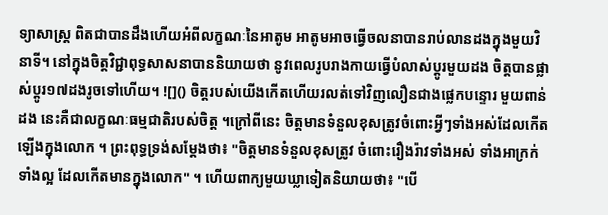ទ្យាសាស្រ្ត ពិតជាបានដឹងហើយអំពីលក្ខណៈនៃអាតូម អាតូមអាចធ្វើចលនាបានរាប់លានដងក្នុងមួយវិនាទី។ នៅក្នុងចិត្តវិជ្ជាពុទ្ធសាសនាបាននិយាយថា នូវពេលរូបរាងកាយធ្វើបំលាស់ប្តូរមួយដង ចិត្តបានផ្លាស់ប្តូរ១៧ដងរូចទៅហើយ។ ![]() ចិត្តរបស់យើងកើតហើយរលត់ទៅវិញលឿនជាងផ្លេកបន្ទោរ មួយពាន់ដង នេះគឺជាលក្ខណៈធម្មជាតិរបស់ចិត្ត ។ក្រៅពីនេះ ចិត្តមានទំនួលខុសត្រូវចំពោះអ្វីៗទាំងអស់ដែលកើតឡើងក្នុងលោក ។ ព្រះពុទ្ធទ្រង់សម្តែងថា៖ "ចិត្តមានទំនួលខុសត្រូវ ចំពោះរឿងរ៉ាវទាំងអស់ ទាំងអាក្រក់ ទាំងល្អ ដែលកើតមានក្នុងលោក" ។ ហើយពាក្យមួយឃ្លាទៀតនិយាយថា៖ "បើ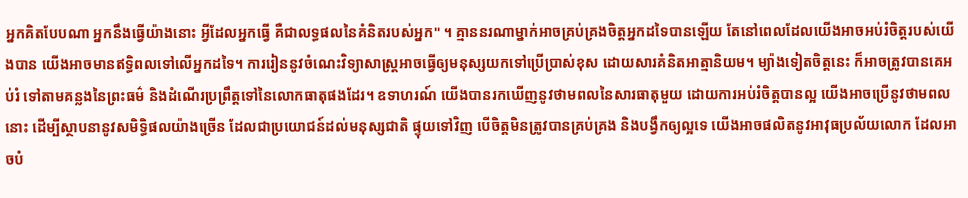អ្នកគិតបែបណា អ្នកនឹងធ្វើយ៉ាងនោះ អ្វីដែលអ្នកធ្វើ គឺជាលទ្ធផលនៃគំនិតរបស់អ្នក" ។ គ្មាននរណាម្នាក់អាចគ្រប់គ្រងចិត្តអ្នកដទៃបានឡើយ តែនៅពេលដែលយើងអាចអប់រំចិត្តរបស់យើងបាន យើងអាចមានឥទ្ធិពលទៅលើអ្នកដទៃ។ ការរៀននូវចំណេះវិទ្យាសាស្ត្រអាចធ្វើឲ្យមនុស្សយកទៅប្រើប្រាស់ខុស ដោយសារគំនិតអាត្មានិយម។ ម្យ៉ាងទៀតចិត្តនេះ ក៏អាចត្រូវបានគេអប់រំ ទៅតាមគន្លងនៃព្រះធម៌ និងដំណើរប្រព្រឹត្តទៅនៃលោកធាតុផងដែរ។ ឧទាហរណ៍ យើងបានរកឃើញនូវថាមពលនៃសារធាតុមួយ ដោយការអប់រំចិត្តបានល្អ យើងអាចប្រើនូវថាមពលនោះ ដើម្បីស្ថាបនានូវសមិទ្ធិផលយ៉ាងច្រើន ដែលជាប្រយោជន៍ដល់មនុស្សជាតិ ផ្ទុយទៅវិញ បើចិត្តមិនត្រូវបានគ្រប់គ្រង និងបង្វឹកឲ្យល្អទេ យើងអាចផលិតនូវអាវុធប្រល័យលោក ដែលអាចបំ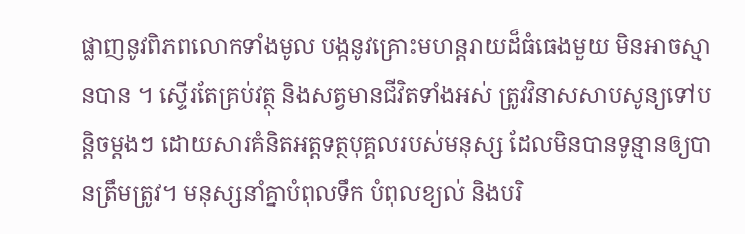ផ្លាញនូវពិភពលោកទាំងមូល បង្កនូវគ្រោះមហន្តរាយដ៏ធំធេងមួយ មិនអាចស្មានបាន ។ ស្ទើរតែគ្រប់វត្ថុ និងសត្វមានជីវិតទាំងអស់ ត្រូវវិនាសសាបសូន្យទៅបន្តិចម្តងៗ ដោយសារគំនិតអត្តទត្ថបុគ្គលរបស់មនុស្ស ដែលមិនបានទូន្មានឲ្យបានត្រឹមត្រូវ។ មនុស្សនាំគ្នាបំពុលទឹក បំពុលខ្យល់ និងបរិ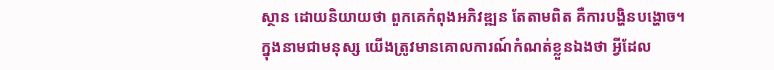ស្ថាន ដោយនិយាយថា ពួកគេកំពុងអភិវឌ្ឍន តែតាមពិត គឺការបង្ហិនបង្ហោច។ ក្នុងនាមជាមនុស្ស យើងត្រូវមានគោលការណ៍កំណត់ខ្លួនឯងថា អ្វីដែល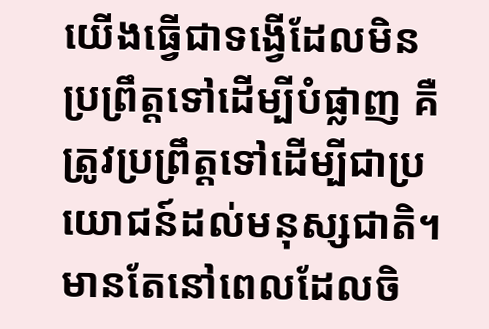យើងធ្វើជាទង្វើដែលមិនប្រព្រឹត្តទៅដើម្បីបំផ្លាញ គឺត្រូវប្រព្រឹត្តទៅដើម្បីជាប្រយោជន៍ដល់មនុស្សជាតិ។មានតែនៅពេលដែលចិ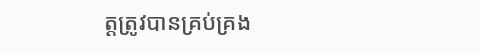ត្តត្រូវបានគ្រប់គ្រង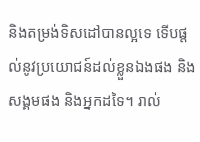និងតម្រង់ទិសដៅបានល្អទេ ទើបផ្តល់នូវប្រយោជន៍ដល់ខ្លួនឯងផង និងសង្គមផង និងអ្នកដទៃ។ រាល់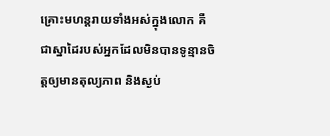គ្រោះមហន្តរាយទាំងអស់ក្នុងលោក គឺជាស្នាដៃរបស់អ្នកដែលមិនបានទូន្មានចិត្តឲ្យមានតុល្យភាព និងស្ងប់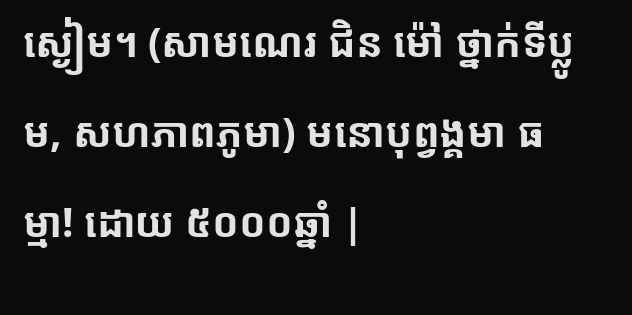ស្ងៀម។ (សាមណេរ ជិន ម៉ៅ ថ្នាក់ទីប្លូម, សហភាពភូមា) មនោបុព្វង្គមា ធម្មា! ដោយ ៥០០០ឆ្នាំ |